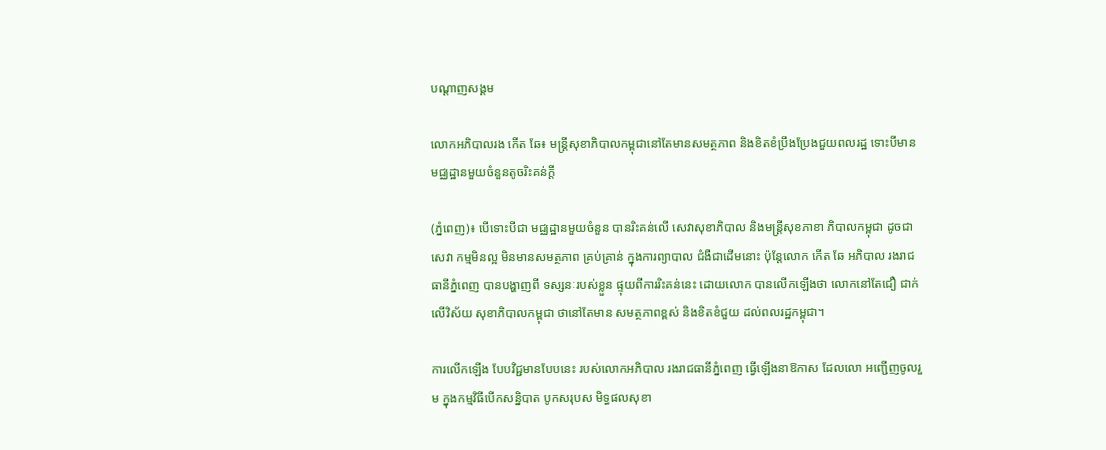បណ្តាញសង្គម

លោកអភិបាលរង កើត ឆែ៖ មន្រ្ដីសុខាភិបាលកម្ពុជានៅតែមានសមត្ថភាព និងខិតខំប្រឹងប្រែងជួយពលរដ្ឋ ទោះបីមានមជ្ឈដ្ឋានមួយចំនួនតូចរិះគន់ក្ដី

(ភ្នំពេញ)៖ បើទោះបីជា មជ្ឈដ្ឋានមួយចំនួន បានរិះគន់លើ សេវាសុខាភិបាល និងមន្រ្ដីសុខភាខា ភិបាលកម្ពុជា ដូចជាសេវា កម្មមិនល្អ មិនមានសមត្ថភាព គ្រប់គ្រាន់ ក្នុងការព្យាបាល ជំងឺជាដើមនោះ ប៉ុន្តែលោក កើត ឆែ អភិបាល រងរាជធានីភ្នំពេញ បានបង្ហាញពី ទស្សនៈរបស់ខ្លួន ផ្ទុយពីការរិះគន់នេះ ដោយលោក បានលើកឡើងថា លោកនៅតែជឿ ជាក់លើវិស័យ សុខាភិបាលកម្ពុជា ថានៅតែមាន សមត្ថភាពខ្ពស់ និងខិតខំជួយ ដល់ពលរដ្ឋកម្ពុជា។

ការលើកឡើង បែបវិជ្ជមានបែបនេះ របស់លោកអភិបាល រងរាជធានីភ្នំពេញ ធើ្វឡើងនាឱកាស ដែលលោ អញ្ជើញចូលរួម ក្នុងកម្មវិធីបើកសន្និបាត បូកសរុបស មិទ្ធផលសុខា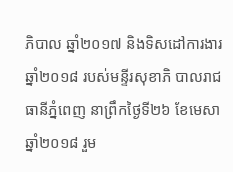ភិបាល ឆ្នាំ២០១៧ និងទិសដៅការងារ ឆ្នាំ២០១៨ របស់មន្ទីរសុខាភិ បាលរាជធានីភ្នំពេញ នាព្រឹកថ្ងៃទី២៦ ខែមេសា ឆ្នាំ២០១៨ រួម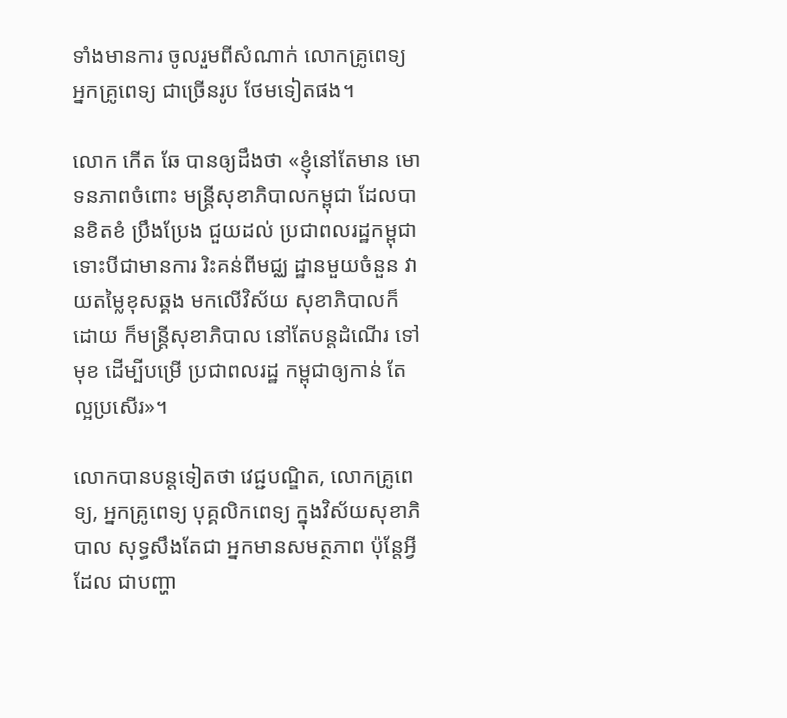ទាំងមានការ ចូលរួមពីសំណាក់ លោកគ្រូពេទ្យ អ្នកគ្រូពេទ្យ ជាច្រើនរូប ថែមទៀតផង។

លោក កើត ឆែ បានឲ្យដឹងថា «ខ្ញុំនៅតែមាន មោទនភាពចំពោះ មន្រ្ដីសុខាភិបាលកម្ពុជា ដែលបានខិតខំ ប្រឹងប្រែង ជួយដល់ ប្រជាពលរដ្ឋកម្ពុជា ទោះបីជាមានការ រិះគន់ពីមជ្ឈ ដ្ឋានមួយចំនួន វាយតម្លៃខុសឆ្គង មកលើវិស័យ សុខាភិបាលក៏ដោយ ក៏មន្រ្ដីសុខាភិបាល នៅតែបន្ដដំណើរ ទៅមុខ ដើម្បីបម្រើ ប្រជាពលរដ្ឋ កម្ពុជាឲ្យកាន់ តែល្អប្រសើរ»។

លោកបានបន្ដទៀតថា វេជ្ជបណ្ឌិត, លោកគ្រូពេទ្យ, អ្នកគ្រូពេទ្យ បុគ្គលិកពេទ្យ ក្នុងវិស័យសុខាភិបាល សុទ្ធសឹងតែជា អ្នកមានសមត្ថភាព ប៉ុន្ដែអ្វីដែល ជាបញ្ហា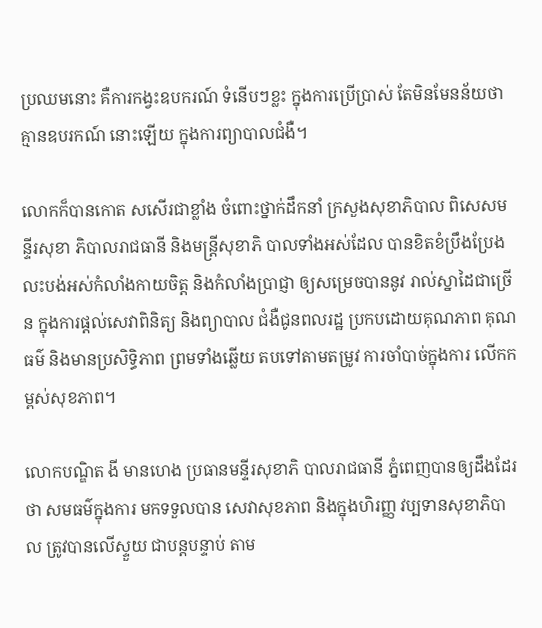ប្រឈមនោះ គឺការកង្វះឧបករណ៍ ទំនើបៗខ្លះ ក្នុងការប្រើប្រាស់ តែមិនមែនន័យថា គ្មានឧបរកណ៍ នោះឡើយ ក្នុងការព្យាបាលជំងឺ។

លោកក៏បានកោត សសើរជាខ្លាំង ចំពោះថ្នាក់ដឹកនាំ ក្រសួងសុខាភិបាល ពិសេសមន្ទីរសុខា ភិបាលរាជធានី និងមន្រ្ដីសុខាភិ បាលទាំងអស់ដែល បានខិតខំប្រឹងប្រែង លះបង់អស់កំលាំងកាយចិត្ត និងកំលាំងប្រាជ្ញា ឲ្យសម្រេចបាននូវ រាល់ស្នាដៃជាច្រើន ក្នុងការផ្ដល់សេវាពិនិត្យ និងព្យាបាល ជំងឺជូនពលរដ្ឋ ប្រកបដោយគុណភាព គុណធម៌ និងមានប្រសិទ្ធិភាព ព្រមទាំងឆ្លើយ តបទៅតាមតម្រូវ ការចាំបាច់ក្នុងការ លើកកម្ពស់សុខភាព។

លោកបណ្ឌិត ងី មានហេង ប្រធានមន្ទីរសុខាភិ បាលរាជធានី ភ្នំពេញបានឲ្យដឹងដែរថា សមធម៌ក្នុងការ មកទទួលបាន សេវាសុខភាព និងក្នុងហិរញ្ញ វប្បទានសុខាភិបាល ត្រូវបានលើស្ទួយ ជាបន្ដបន្ទាប់ តាម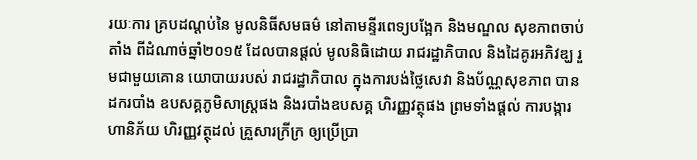រយៈការ គ្របដណ្ដប់នៃ មូលនិធីសមធម៌ នៅតាមន្ទីរពេទ្យបង្អែក និងមណ្ឌល សុខភាពចាប់តាំង ពីដំណាច់ឆ្នាំ២០១៥ ដែលបានផ្ដល់ មូលនិធិដោយ រាជរដ្ឋាភិបាល និងដៃគូរអភិវឌ្ឃ រួមជាមួយគោន យោបាយរបស់ រាជរដ្ឋាភិបាល ក្នុងការបង់ថ្លៃសេវា និងប័ណ្ណសុខភាព បានដករបាំង ឧបសគ្គភូមិសាស្រ្ដផង និងរបាំងឧបសគ្គ ហិរញ្ញវត្ថុផង ព្រមទាំងផ្ដល់ ការបង្ការហានិភ័យ ហិរញ្ញវត្ថុដល់ គ្រួសារក្រីក្រ ឲ្យប្រើប្រា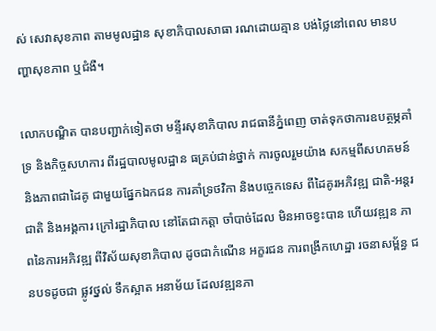ស់ សេវាសុខភាព តាមមូលដ្ឋាន សុខាភិបាលសាធា រណដោយគ្មាន បង់ថ្លៃនៅពេល មានបញ្ហាសុខភាព ឬជំងឺ។

លោកបណ្ឌិត បានបញ្ជាក់ទៀតថា មន្ទីរសុខាភិបាល រាជធានីភ្នំពេញ ចាត់ទុកថាការឧបត្ថម្ភគាំទ្រ និងកិច្ចសហការ ពីរដ្ឋបាលមូលដ្ឋាន ធគ្រប់ជាន់ថ្នាក់ ការចូលរួមយ៉ាង សកម្មពីសហគមន៍ និងភាពជាដៃគូ ជាមួយផ្នែកឯកជន ការគាំទ្រថវិកា និងបច្ចេកទេស ពីដៃគូរអភិវឌ្ឍ ជាតិ-អន្ដរជាតិ និងអង្គការ ក្រៅរដ្ឋាភិបាល នៅតែជាកត្តា ចាំបាច់ដែល មិនអាចខ្វះបាន ហើយវឌ្ឍន ភាពនៃការអភិវឌ្ឍ ពីវិស័យសុខាភិបាល ដូចជាកំណើន អក្ខរជន ការពង្រីកហេដ្ឋា រចនាសម្ព័ន្ធ ជនបទដូចជា ផ្លូវថ្នល់ ទឹកស្អាត អនាម័យ ដែលវឌ្ឍនភា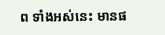ព ទាំងអស់នេះ មានផ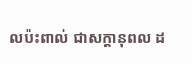លប៉ះពាល់ ជាសក្ដានុពល ដ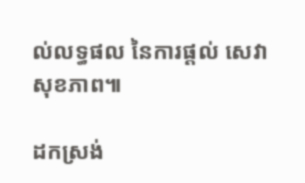ល់លទ្ធផល នៃការផ្ដល់ សេវាសុខភាព៕

ដកស្រង់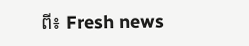ពី៖ Fresh news